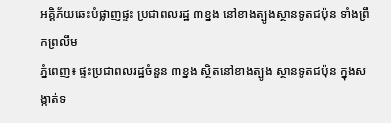អគ្គិភ័យឆេះបំផ្លាញផ្ទះ ប្រជាពលរដ្ឋ ៣ខ្នង នៅខាងត្បូងស្ថានទូតជប៉ុន ទាំងព្រឹកព្រលឹម
ភ្នំពេញ៖ ផ្ទះប្រជាពលរដ្ឋចំនួន ៣ខ្នង ស្ថិតនៅខាងត្បូង ស្ថានទូតជប៉ុន ក្នុងសង្កាត់ទ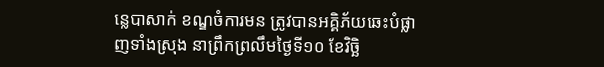ន្លេបាសាក់ ខណ្ឌចំការមន ត្រូវបានអគ្គិភ័យឆេះបំផ្លាញទាំងស្រុង នាព្រឹកព្រលឹមថ្ងៃទី១០ ខែវិច្ឆិ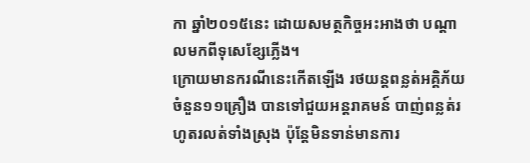កា ឆ្នាំ២០១៥នេះ ដោយសមត្ថកិច្ចអះអាងថា បណ្តាលមកពីទុសេខ្សែភ្លើង។
ក្រោយមានករណីនេះកើតឡើង រថយន្តពន្លត់អគ្គិភ័យ ចំនួន១១គ្រឿង បានទៅជួយអន្តរាគមន៍ បាញ់ពន្លត់រហូតរលត់ទាំងស្រុង ប៉ុន្តែមិនទាន់មានការ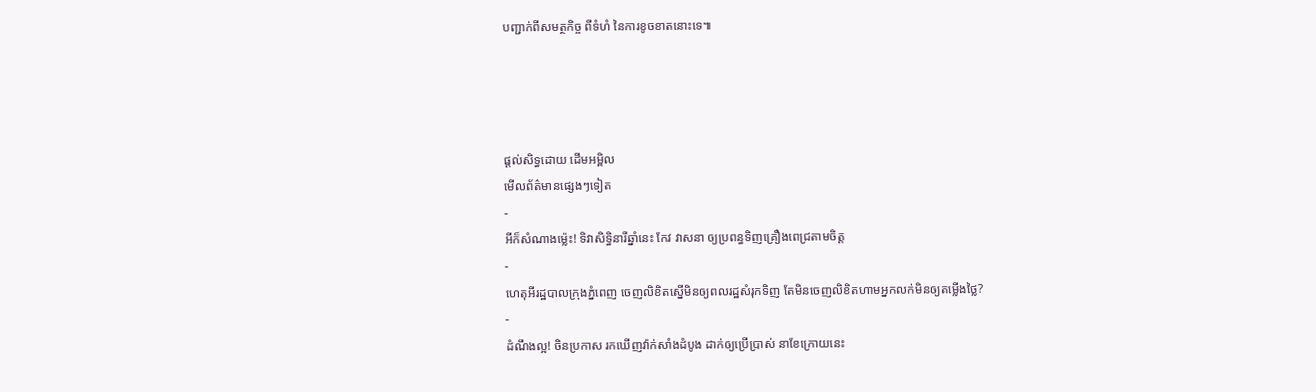បញ្ជាក់ពីសមត្ថកិច្ច ពីទំហំ នៃការខូចខាតនោះទេ៕




ផ្តល់សិទ្ធដោយ ដើមអម្ពិល
មើលព័ត៌មានផ្សេងៗទៀត
-
អីក៏សំណាងម្ល៉េះ! ទិវាសិទ្ធិនារីឆ្នាំនេះ កែវ វាសនា ឲ្យប្រពន្ធទិញគ្រឿងពេជ្រតាមចិត្ត
-
ហេតុអីរដ្ឋបាលក្រុងភ្នំពេញ ចេញលិខិតស្នើមិនឲ្យពលរដ្ឋសំរុកទិញ តែមិនចេញលិខិតហាមអ្នកលក់មិនឲ្យតម្លើងថ្លៃ?
-
ដំណឹងល្អ! ចិនប្រកាស រកឃើញវ៉ាក់សាំងដំបូង ដាក់ឲ្យប្រើប្រាស់ នាខែក្រោយនេះ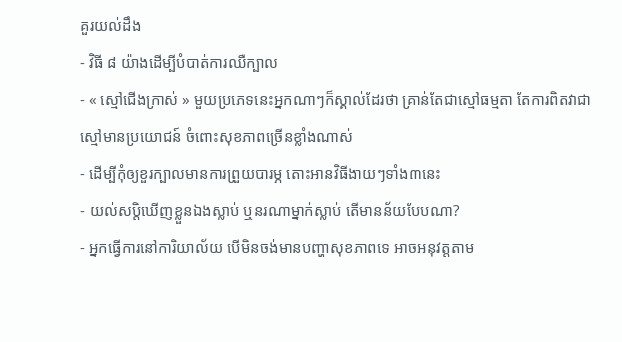គួរយល់ដឹង
- វិធី ៨ យ៉ាងដើម្បីបំបាត់ការឈឺក្បាល
- « ស្មៅជើងក្រាស់ » មួយប្រភេទនេះអ្នកណាៗក៏ស្គាល់ដែរថា គ្រាន់តែជាស្មៅធម្មតា តែការពិតវាជាស្មៅមានប្រយោជន៍ ចំពោះសុខភាពច្រើនខ្លាំងណាស់
- ដើម្បីកុំឲ្យខួរក្បាលមានការព្រួយបារម្ភ តោះអានវិធីងាយៗទាំង៣នេះ
- យល់សប្តិឃើញខ្លួនឯងស្លាប់ ឬនរណាម្នាក់ស្លាប់ តើមានន័យបែបណា?
- អ្នកធ្វើការនៅការិយាល័យ បើមិនចង់មានបញ្ហាសុខភាពទេ អាចអនុវត្តតាម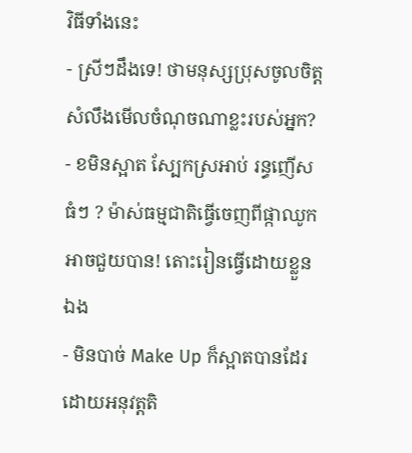វិធីទាំងនេះ
- ស្រីៗដឹងទេ! ថាមនុស្សប្រុសចូលចិត្ត សំលឹងមើលចំណុចណាខ្លះរបស់អ្នក?
- ខមិនស្អាត ស្បែកស្រអាប់ រន្ធញើសធំៗ ? ម៉ាស់ធម្មជាតិធ្វើចេញពីផ្កាឈូកអាចជួយបាន! តោះរៀនធ្វើដោយខ្លួនឯង
- មិនបាច់ Make Up ក៏ស្អាតបានដែរ ដោយអនុវត្តតិ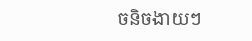ចនិចងាយៗ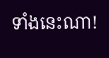ទាំងនេះណា!